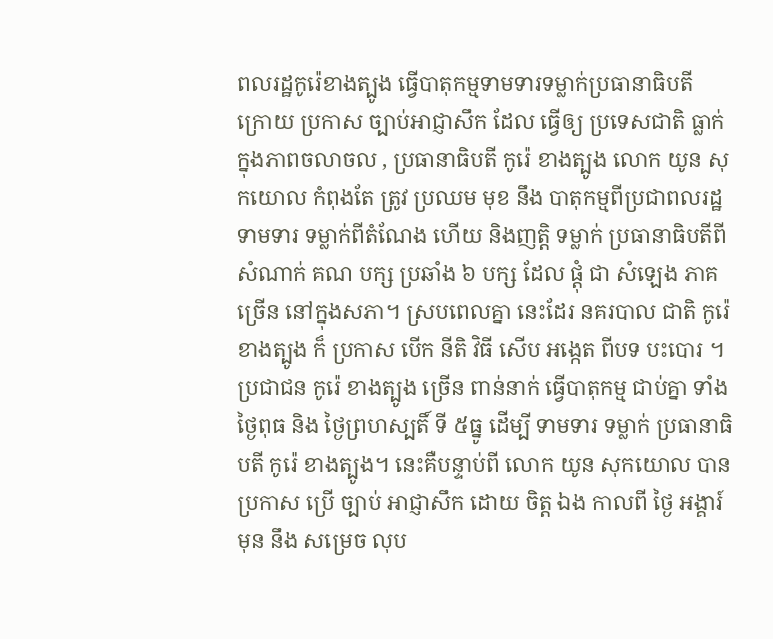ពលរដ្ឋកូរ៉េខាងត្បូង ធ្វើបាតុកម្មទាមទារទម្លាក់ប្រធានាធិបតី
ក្រោយ ប្រកាស ច្បាប់អាជ្ញាសឹក ដែល ធ្វើឲ្យ ប្រទេសជាតិ ធ្លាក់ ក្នុងភាពចលាចល , ប្រធានាធិបតី កូរ៉េ ខាងត្បូង លោក យូន សុកយោល កំពុងតែ ត្រូវ ប្រឈម មុខ នឹង បាតុកម្មពីប្រជាពលរដ្ឋ ទាមទារ ទម្លាក់ពីតំណែង ហើយ និងញត្តិ ទម្លាក់ ប្រធានាធិបតីពី សំណាក់ គណ បក្ស ប្រឆាំង ៦ បក្ស ដែល ផ្តុំ ជា សំឡេង ភាគច្រើន នៅក្នុងសភា។ ស្របពេលគ្នា នេះដែរ នគរបាល ជាតិ កូរ៉េ ខាងត្បូង ក៏ ប្រកាស បើក នីតិ វិធី សើប អង្កេត ពីបទ បះបោរ ។
ប្រជាជន កូរ៉េ ខាងត្បូង ច្រើន ពាន់នាក់ ធ្វើបាតុកម្ម ជាប់គ្នា ទាំង ថ្ងៃពុធ និង ថ្ងៃព្រហស្បតិ៍ ទី ៥ធ្នូ ដើម្បី ទាមទារ ទម្លាក់ ប្រធានាធិបតី កូរ៉េ ខាងត្បូង។ នេះគឺបន្ទាប់ពី លោក យូន សុកយោល បាន ប្រកាស ប្រើ ច្បាប់ អាជ្ញាសឹក ដោយ ចិត្ត ឯង កាលពី ថ្ងៃ អង្គារ៍ មុន នឹង សម្រេច លុប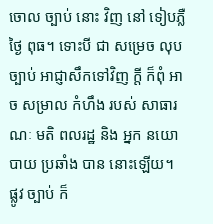ចោល ច្បាប់ នោះ វិញ នៅ ទៀបភ្លឺ ថ្ងៃ ពុធ។ ទោះបី ជា សម្រេច លុបច្បាប់ អាជ្ញាសឹកទៅវិញ ក្តី ក៏ពុំ អាច សម្រាល កំហឹង របស់ សាធារណៈ មតិ ពលរដ្ឋ និង អ្នក នយោបាយ ប្រឆាំង បាន នោះឡើយ។ ផ្លូវ ច្បាប់ ក៏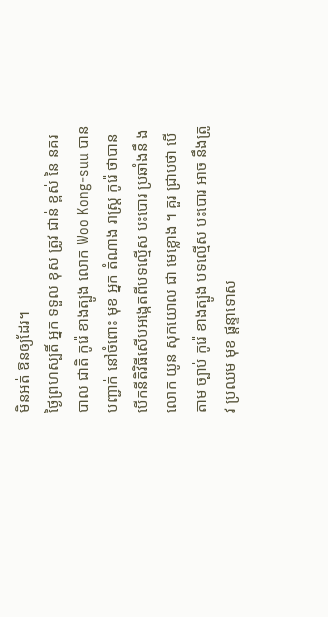មិនអត់ ឱនឲ្យដែរ។
ថ្ងៃព្រហស្បតិ៍ អ្នក ទទួល ខុស ត្រូវ ជាន់ ខ្ពស់ នៃ នគរបាល ជាតិ កូរ៉េ ខាងត្បូង លោក Woo Kong-suu បាន បញ្ជាក់ នៅចំពោះ មុខ អ្នក តំណាង រាស្ត្រ កូរ៉េ ថាបាន បើកនីតិវិធីសើបអង្កេតពីបទល្មើស បះបោរ ប្រឆាំងនឹ ង លោក យូន សុកយោល ជា មេខ្លោង ។ គួរ ជ្រាបថា បើតាម ច្បាប់ កូរ៉េ ខាងត្បូង បទល្មើស បះបោរ អាច នឹងត្រូវ ប្រឈម មុខ ផ្តន្ទាទោស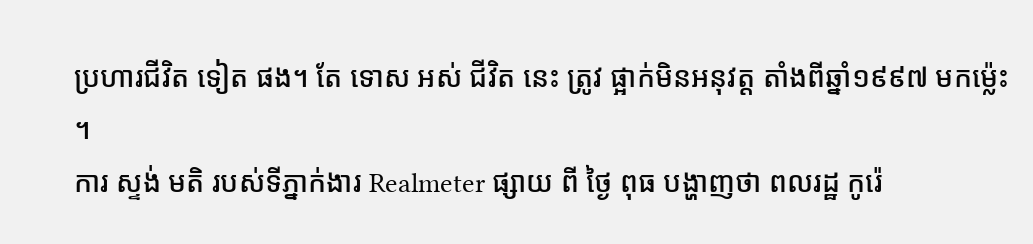ប្រហារជីវិត ទៀត ផង។ តែ ទោស អស់ ជីវិត នេះ ត្រូវ ផ្អាក់មិនអនុវត្ត តាំងពីឆ្នាំ១៩៩៧ មកម្ល៉េះ ។
ការ ស្ទង់ មតិ របស់ទីភ្នាក់ងារ Realmeter ផ្សាយ ពី ថ្ងៃ ពុធ បង្ហាញថា ពលរដ្ឋ កូរ៉េ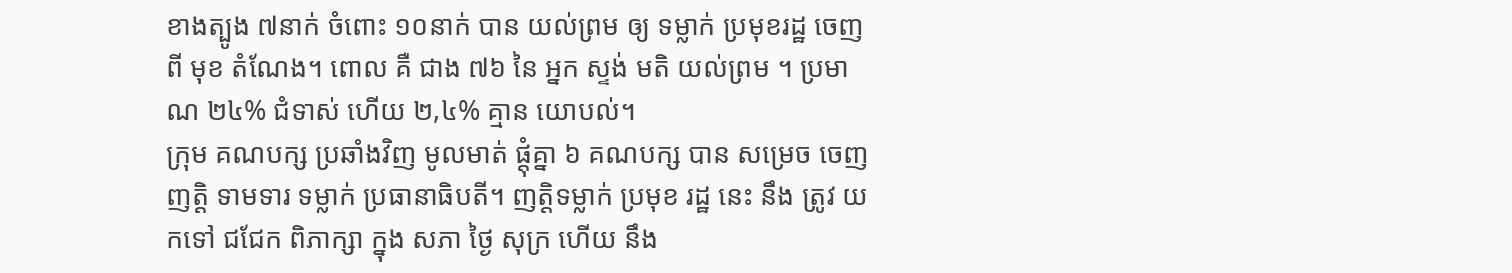ខាងត្បូង ៧នាក់ ចំពោះ ១០នាក់ បាន យល់ព្រម ឲ្យ ទម្លាក់ ប្រមុខរដ្ឋ ចេញពី មុខ តំណែង។ ពោល គឺ ជាង ៧៦ នៃ អ្នក ស្ទង់ មតិ យល់ព្រម ។ ប្រមាណ ២៤% ជំទាស់ ហើយ ២,៤% គ្មាន យោបល់។
ក្រុម គណបក្ស ប្រឆាំងវិញ មូលមាត់ ផ្តុំគ្នា ៦ គណបក្ស បាន សម្រេច ចេញ ញត្តិ ទាមទារ ទម្លាក់ ប្រធានាធិបតី។ ញត្តិទម្លាក់ ប្រមុខ រដ្ឋ នេះ នឹង ត្រូវ យកទៅ ជជែក ពិភាក្សា ក្នុង សភា ថ្ងៃ សុក្រ ហើយ នឹង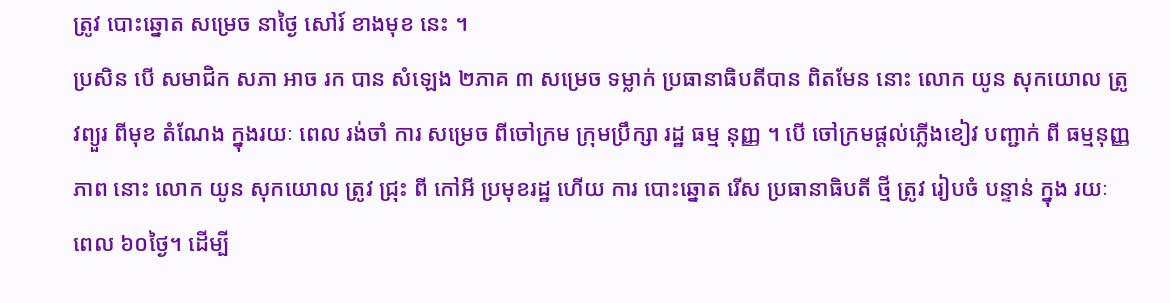ត្រូវ បោះឆ្នោត សម្រេច នាថ្ងៃ សៅរ៍ ខាងមុខ នេះ ។
ប្រសិន បើ សមាជិក សភា អាច រក បាន សំឡេង ២ភាគ ៣ សម្រេច ទម្លាក់ ប្រធានាធិបតីបាន ពិតមែន នោះ លោក យូន សុកយោល ត្រូវព្យួរ ពីមុខ តំណែង ក្នុងរយៈ ពេល រង់ចាំ ការ សម្រេច ពីចៅក្រម ក្រុមប្រឹក្សា រដ្ឋ ធម្ម នុញ្ញ ។ បើ ចៅក្រមផ្តល់ភ្លើងខៀវ បញ្ជាក់ ពី ធម្មនុញ្ញភាព នោះ លោក យូន សុកយោល ត្រូវ ជ្រុះ ពី កៅអី ប្រមុខរដ្ឋ ហើយ ការ បោះឆ្នោត រើស ប្រធានាធិបតី ថ្មី ត្រូវ រៀបចំ បន្ទាន់ ក្នុង រយៈ ពេល ៦០ថ្ងៃ។ ដើម្បី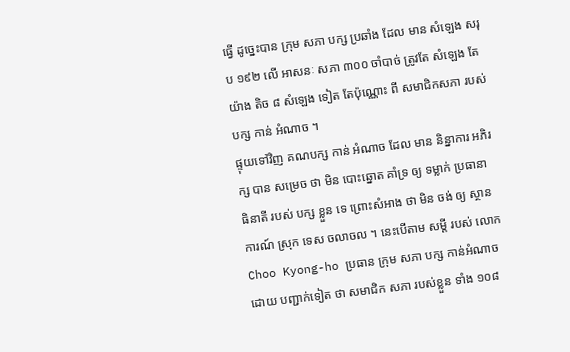ធ្វើ ដូច្នេះបាន ក្រុម សភា បក្ស ប្រឆាំង ដែល មាន សំឡេង សរុប ១៩២ លើ អាសនៈ សភា ៣០០ ចាំបាច់ ត្រូវតែ សំឡេង តែ យ៉ាង តិច ៨ សំឡេង ទៀត តែប៉ុណ្ណោះ ពី សមាជិកសភា របស់ បក្ស កាន់ អំណាច ។
ផ្ទុយទៅវិញ គណបក្ស កាន់ អំណាច ដែល មាន និន្នាការ អភិរក្ស បាន សម្រេច ថា មិន បោះឆ្នោត គាំទ្រ ឲ្យ ទម្លាក់ ប្រធានា ធិនាតី របស់ បក្ស ខ្លួន ទេ ព្រោះសំអាង ថា មិន ចង់ ឲ្យ ស្ថានការណ៍ ស្រុក ទេស ចលាចល ។ នេះបើតាម សម្តី របស់ លោក Choo Kyong-ho ប្រធាន ក្រុម សភា បក្ស កាន់អំណាច ដោយ បញ្ជាក់ទៀត ថា សមាជិក សភា របស់ខ្លួន ទាំង ១០៨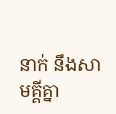នាក់ នឹងសាមគ្គីគ្នា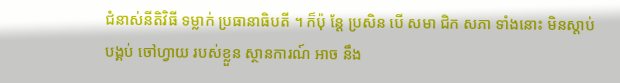ជំនាស់នីតិវិធី ទម្លាក់ ប្រធានាធិបតី ។ ក៏ប៉ុ ន្តែ ប្រសិន បើ សមា ជិក សភា ទាំងនោះ មិនស្តាប់ បង្គប់ ចៅហ្វាយ របស់ខ្លួន ស្ថានការណ៍ អាច នឹង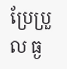ប្រែប្រួល ធ្ង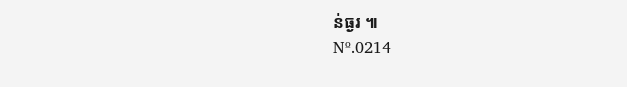ន់ធ្ងរ ៕
Nº.0214